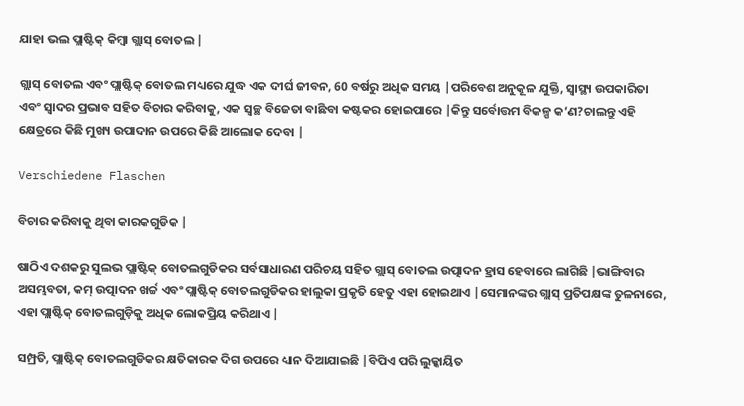ଯାହା ଭଲ ପ୍ଲାଷ୍ଟିକ୍ କିମ୍ବା ଗ୍ଲାସ୍ ବୋତଲ |

ଗ୍ଲାସ୍ ବୋତଲ ଏବଂ ପ୍ଲାଷ୍ଟିକ୍ ବୋତଲ ମଧ୍ୟରେ ଯୁଦ୍ଧ ଏକ ଦୀର୍ଘ ଜୀବନ, 60 ବର୍ଷରୁ ଅଧିକ ସମୟ |ପରିବେଶ ଅନୁକୂଳ ଯୁକ୍ତି, ସ୍ୱାସ୍ଥ୍ୟ ଉପକାରିତା ଏବଂ ସ୍ୱାଦର ପ୍ରଭାବ ସହିତ ବିଚାର କରିବାକୁ, ଏକ ସ୍ୱଚ୍ଛ ବିଜେତା ବାଛିବା କଷ୍ଟକର ହୋଇପାରେ |କିନ୍ତୁ ସର୍ବୋତ୍ତମ ବିକଳ୍ପ କ’ଣ?ଚାଲନ୍ତୁ ଏହି କ୍ଷେତ୍ରରେ କିଛି ମୁଖ୍ୟ ଉପାଦାନ ଉପରେ କିଛି ଆଲୋକ ଦେବା |

Verschiedene Flaschen

ବିଚାର କରିବାକୁ ଥିବା କାରକଗୁଡିକ |

ଷାଠିଏ ଦଶକରୁ ସୁଲଭ ପ୍ଲାଷ୍ଟିକ୍ ବୋତଲଗୁଡିକର ସର୍ବସାଧାରଣ ପରିଚୟ ସହିତ ଗ୍ଲାସ୍ ବୋତଲ ଉତ୍ପାଦନ ହ୍ରାସ ହେବାରେ ଲାଗିଛି |ଭାଙ୍ଗିବାର ଅସମ୍ଭବତା, କମ୍ ଉତ୍ପାଦନ ଖର୍ଚ୍ଚ ଏବଂ ପ୍ଲାଷ୍ଟିକ୍ ବୋତଲଗୁଡିକର ହାଲୁକା ପ୍ରକୃତି ହେତୁ ଏହା ହୋଇଥାଏ |ସେମାନଙ୍କର ଗ୍ଲାସ୍ ପ୍ରତିପକ୍ଷଙ୍କ ତୁଳନାରେ, ଏହା ପ୍ଲାଷ୍ଟିକ୍ ବୋତଲଗୁଡ଼ିକୁ ଅଧିକ ଲୋକପ୍ରିୟ କରିଥାଏ |

ସମ୍ପ୍ରତି, ପ୍ଲାଷ୍ଟିକ୍ ବୋତଲଗୁଡିକର କ୍ଷତିକାରକ ଦିଗ ଉପରେ ଧ୍ୟାନ ଦିଆଯାଇଛି |ବିପିଏ ପରି ଲୁକ୍କାୟିତ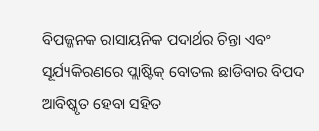ବିପଜ୍ଜନକ ରାସାୟନିକ ପଦାର୍ଥର ଚିନ୍ତା ଏବଂ ସୂର୍ଯ୍ୟକିରଣରେ ପ୍ଲାଷ୍ଟିକ୍ ବୋତଲ ଛାଡିବାର ବିପଦ ଆବିଷ୍କୃତ ହେବା ସହିତ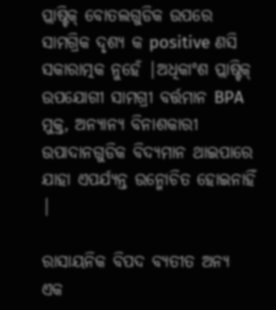ପ୍ଲାଷ୍ଟିକ୍ ବୋତଲଗୁଡିକ ଉପରେ ସାମଗ୍ରିକ ଦୃଶ୍ୟ କ positive ଣସି ସକାରାତ୍ମକ ନୁହେଁ |ଅଧିକାଂଶ ପ୍ଲାଷ୍ଟିକ୍ ଉପଯୋଗୀ ସାମଗ୍ରୀ ବର୍ତ୍ତମାନ BPA ମୁକ୍ତ, ଅନ୍ୟାନ୍ୟ ବିନାଶକାରୀ ଉପାଦାନଗୁଡିକ ବିଦ୍ୟମାନ ଥାଇପାରେ ଯାହା ଏପର୍ଯ୍ୟନ୍ତ ଉନ୍ମୋଚିତ ହୋଇନାହିଁ |

ରାସାୟନିକ ବିପଦ ବ୍ୟତୀତ ଅନ୍ୟ ଏକ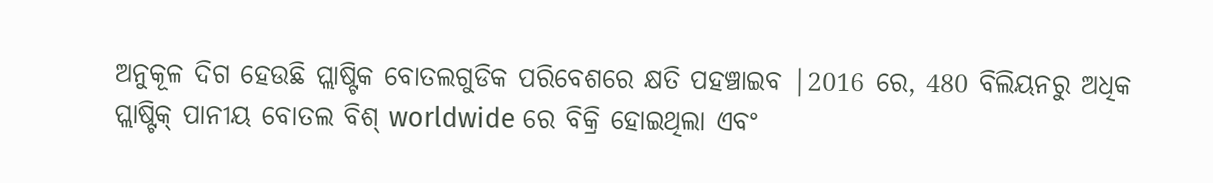ଅନୁକୂଳ ଦିଗ ହେଉଛି ପ୍ଲାଷ୍ଟିକ ବୋତଲଗୁଡିକ ପରିବେଶରେ କ୍ଷତି ପହଞ୍ଚାଇବ |2016 ରେ, 480 ବିଲିୟନରୁ ଅଧିକ ପ୍ଲାଷ୍ଟିକ୍ ପାନୀୟ ବୋତଲ ବିଶ୍ worldwide ରେ ବିକ୍ରି ହୋଇଥିଲା ଏବଂ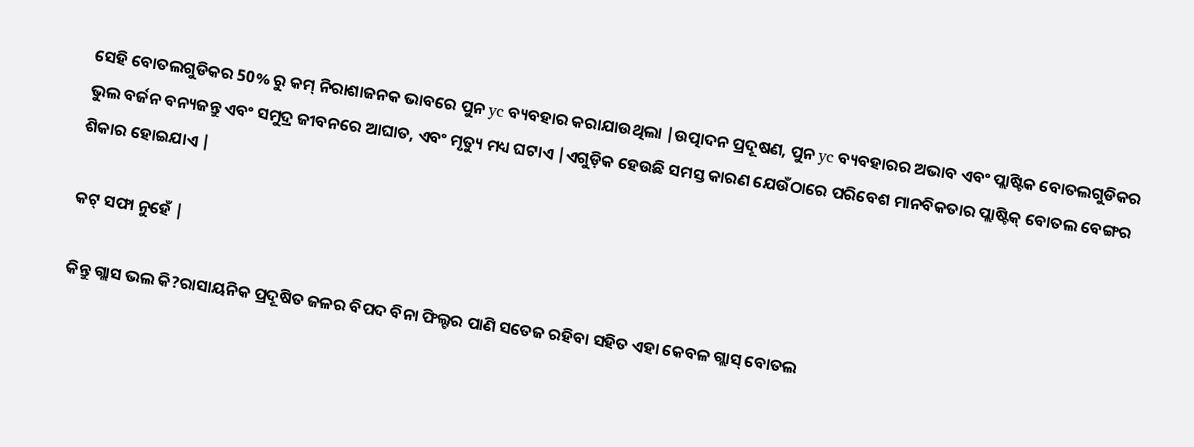ସେହି ବୋତଲଗୁଡିକର 50% ରୁ କମ୍ ନିରାଶାଜନକ ଭାବରେ ପୁନ yc ବ୍ୟବହାର କରାଯାଉଥିଲା |ଉତ୍ପାଦନ ପ୍ରଦୂଷଣ, ପୁନ yc ବ୍ୟବହାରର ଅଭାବ ଏବଂ ପ୍ଲାଷ୍ଟିକ ବୋତଲଗୁଡିକର ଭୁଲ ବର୍ଜନ ବନ୍ୟଜନ୍ତୁ ଏବଂ ସମୁଦ୍ର ଜୀବନରେ ଆଘାତ, ଏବଂ ମୃତ୍ୟୁ ମଧ୍ୟ ଘଟାଏ |ଏଗୁଡ଼ିକ ହେଉଛି ସମସ୍ତ କାରଣ ଯେଉଁଠାରେ ପରିବେଶ ମାନବିକତାର ପ୍ଲାଷ୍ଟିକ୍ ବୋତଲ ବେଙ୍ଗର ଶିକାର ହୋଇଯାଏ |

କଟ୍ ସଫା ନୁହେଁ |

କିନ୍ତୁ ଗ୍ଲାସ ଭଲ କି?ରାସାୟନିକ ପ୍ରଦୂଷିତ ଜଳର ବିପଦ ବିନା ଫିଲ୍ଟର ପାଣି ସତେଜ ରହିବା ସହିତ ଏହା କେବଳ ଗ୍ଲାସ୍ ବୋତଲ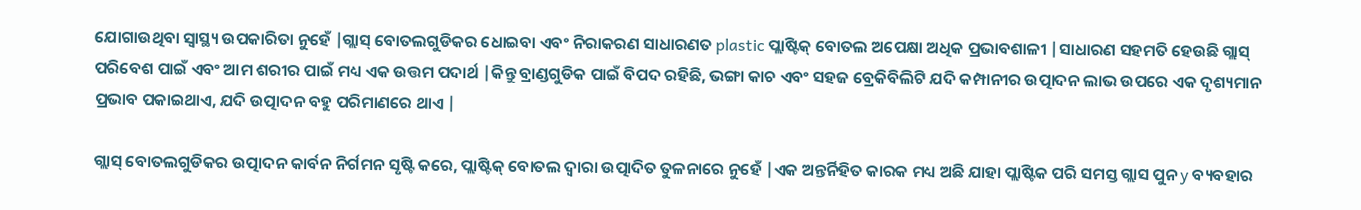ଯୋଗାଉଥିବା ସ୍ୱାସ୍ଥ୍ୟ ଉପକାରିତା ନୁହେଁ |ଗ୍ଲାସ୍ ବୋତଲଗୁଡିକର ଧୋଇବା ଏବଂ ନିରାକରଣ ସାଧାରଣତ plastic ପ୍ଲାଷ୍ଟିକ୍ ବୋତଲ ଅପେକ୍ଷା ଅଧିକ ପ୍ରଭାବଶାଳୀ |ସାଧାରଣ ସହମତି ହେଉଛି ଗ୍ଲାସ୍ ପରିବେଶ ପାଇଁ ଏବଂ ଆମ ଶରୀର ପାଇଁ ମଧ୍ୟ ଏକ ଉତ୍ତମ ପଦାର୍ଥ |କିନ୍ତୁ ବ୍ରାଣ୍ଡଗୁଡିକ ପାଇଁ ବିପଦ ରହିଛି, ଭଙ୍ଗା କାଚ ଏବଂ ସହଜ ବ୍ରେକିବିଲିଟି ଯଦି କମ୍ପାନୀର ଉତ୍ପାଦନ ଲାଭ ଉପରେ ଏକ ଦୃଶ୍ୟମାନ ପ୍ରଭାବ ପକାଇଥାଏ, ଯଦି ଉତ୍ପାଦନ ବହୁ ପରିମାଣରେ ଥାଏ |

ଗ୍ଲାସ୍ ବୋତଲଗୁଡିକର ଉତ୍ପାଦନ କାର୍ବନ ନିର୍ଗମନ ସୃଷ୍ଟି କରେ, ପ୍ଲାଷ୍ଟିକ୍ ବୋତଲ ଦ୍ୱାରା ଉତ୍ପାଦିତ ତୁଳନାରେ ନୁହେଁ |ଏକ ଅନ୍ତର୍ନିହିତ କାରକ ମଧ୍ୟ ଅଛି ଯାହା ପ୍ଲାଷ୍ଟିକ ପରି ସମସ୍ତ ଗ୍ଲାସ ପୁନ y ବ୍ୟବହାର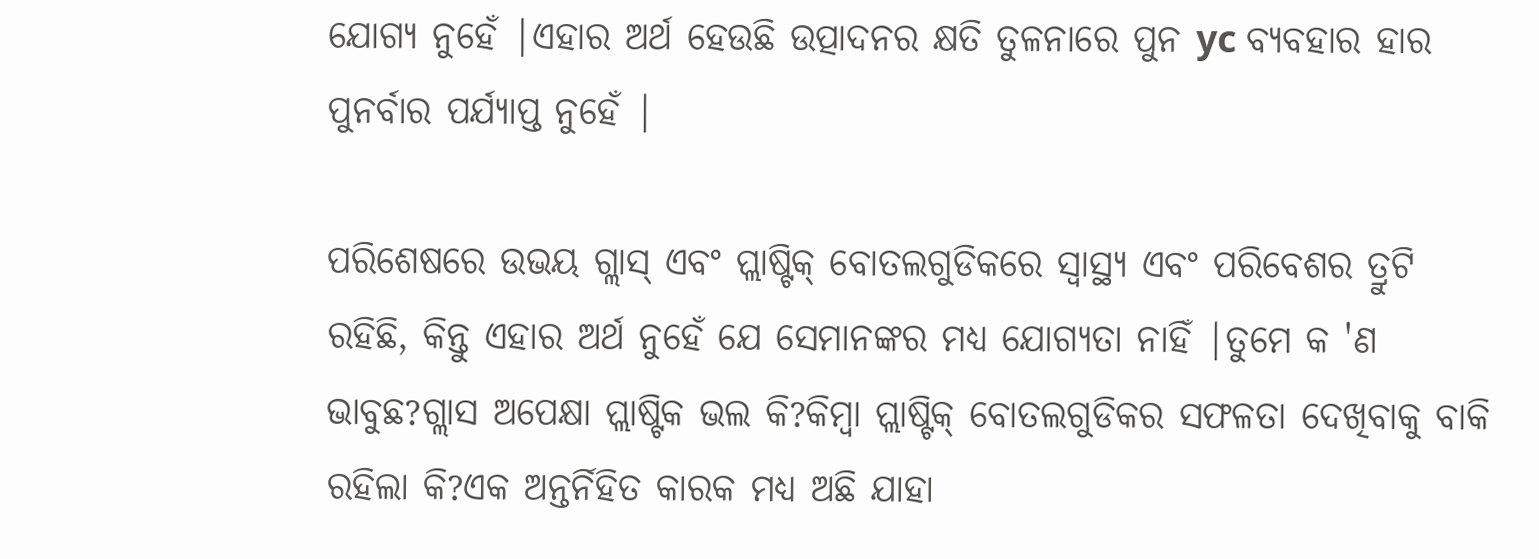ଯୋଗ୍ୟ ନୁହେଁ |ଏହାର ଅର୍ଥ ହେଉଛି ଉତ୍ପାଦନର କ୍ଷତି ତୁଳନାରେ ପୁନ yc ବ୍ୟବହାର ହାର ପୁନର୍ବାର ପର୍ଯ୍ୟାପ୍ତ ନୁହେଁ |

ପରିଶେଷରେ ଉଭୟ ଗ୍ଲାସ୍ ଏବଂ ପ୍ଲାଷ୍ଟିକ୍ ବୋତଲଗୁଡିକରେ ସ୍ୱାସ୍ଥ୍ୟ ଏବଂ ପରିବେଶର ତ୍ରୁଟି ରହିଛି, କିନ୍ତୁ ଏହାର ଅର୍ଥ ନୁହେଁ ଯେ ସେମାନଙ୍କର ମଧ୍ୟ ଯୋଗ୍ୟତା ନାହିଁ |ତୁମେ କ 'ଣ ଭାବୁଛ?ଗ୍ଲାସ ଅପେକ୍ଷା ପ୍ଲାଷ୍ଟିକ ଭଲ କି?କିମ୍ବା ପ୍ଲାଷ୍ଟିକ୍ ବୋତଲଗୁଡିକର ସଫଳତା ଦେଖିବାକୁ ବାକି ରହିଲା କି?ଏକ ଅନ୍ତର୍ନିହିତ କାରକ ମଧ୍ୟ ଅଛି ଯାହା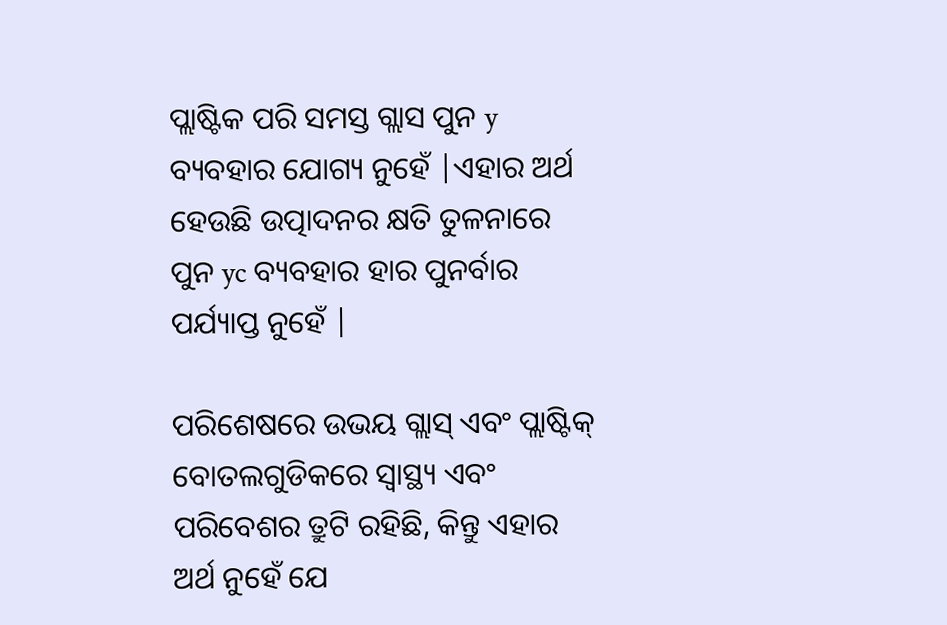ପ୍ଲାଷ୍ଟିକ ପରି ସମସ୍ତ ଗ୍ଲାସ ପୁନ y ବ୍ୟବହାର ଯୋଗ୍ୟ ନୁହେଁ |ଏହାର ଅର୍ଥ ହେଉଛି ଉତ୍ପାଦନର କ୍ଷତି ତୁଳନାରେ ପୁନ yc ବ୍ୟବହାର ହାର ପୁନର୍ବାର ପର୍ଯ୍ୟାପ୍ତ ନୁହେଁ |

ପରିଶେଷରେ ଉଭୟ ଗ୍ଲାସ୍ ଏବଂ ପ୍ଲାଷ୍ଟିକ୍ ବୋତଲଗୁଡିକରେ ସ୍ୱାସ୍ଥ୍ୟ ଏବଂ ପରିବେଶର ତ୍ରୁଟି ରହିଛି, କିନ୍ତୁ ଏହାର ଅର୍ଥ ନୁହେଁ ଯେ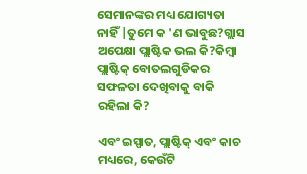ସେମାନଙ୍କର ମଧ୍ୟ ଯୋଗ୍ୟତା ନାହିଁ |ତୁମେ କ 'ଣ ଭାବୁଛ?ଗ୍ଲାସ ଅପେକ୍ଷା ପ୍ଲାଷ୍ଟିକ ଭଲ କି?କିମ୍ବା ପ୍ଲାଷ୍ଟିକ୍ ବୋତଲଗୁଡିକର ସଫଳତା ଦେଖିବାକୁ ବାକି ରହିଲା କି?

ଏବଂ ଇସ୍ପାତ, ପ୍ଲାଷ୍ଟିକ୍ ଏବଂ କାଚ ମଧ୍ୟରେ, କେଉଁଟି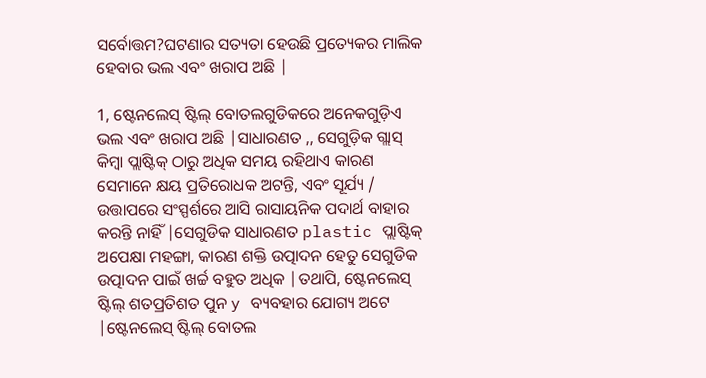ସର୍ବୋତ୍ତମ?ଘଟଣାର ସତ୍ୟତା ହେଉଛି ପ୍ରତ୍ୟେକର ମାଲିକ ହେବାର ଭଲ ଏବଂ ଖରାପ ଅଛି |

1, ଷ୍ଟେନଲେସ୍ ଷ୍ଟିଲ୍ ବୋତଲଗୁଡିକରେ ଅନେକଗୁଡ଼ିଏ ଭଲ ଏବଂ ଖରାପ ଅଛି |ସାଧାରଣତ ,, ସେଗୁଡ଼ିକ ଗ୍ଲାସ୍ କିମ୍ବା ପ୍ଲାଷ୍ଟିକ୍ ଠାରୁ ଅଧିକ ସମୟ ରହିଥାଏ କାରଣ ସେମାନେ କ୍ଷୟ ପ୍ରତିରୋଧକ ଅଟନ୍ତି, ଏବଂ ସୂର୍ଯ୍ୟ / ଉତ୍ତାପରେ ସଂସ୍ପର୍ଶରେ ଆସି ରାସାୟନିକ ପଦାର୍ଥ ବାହାର କରନ୍ତି ନାହିଁ |ସେଗୁଡିକ ସାଧାରଣତ plastic ପ୍ଲାଷ୍ଟିକ୍ ଅପେକ୍ଷା ମହଙ୍ଗା, କାରଣ ଶକ୍ତି ଉତ୍ପାଦନ ହେତୁ ସେଗୁଡିକ ଉତ୍ପାଦନ ପାଇଁ ଖର୍ଚ୍ଚ ବହୁତ ଅଧିକ |ତଥାପି, ଷ୍ଟେନଲେସ୍ ଷ୍ଟିଲ୍ ଶତପ୍ରତିଶତ ପୁନ y ବ୍ୟବହାର ଯୋଗ୍ୟ ଅଟେ |ଷ୍ଟେନଲେସ୍ ଷ୍ଟିଲ୍ ବୋତଲ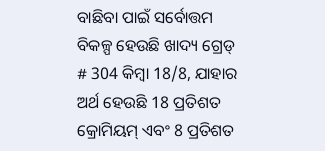ବାଛିବା ପାଇଁ ସର୍ବୋତ୍ତମ ବିକଳ୍ପ ହେଉଛି ଖାଦ୍ୟ ଗ୍ରେଡ୍ # 304 କିମ୍ବା 18/8, ଯାହାର ଅର୍ଥ ହେଉଛି 18 ପ୍ରତିଶତ କ୍ରୋମିୟମ୍ ଏବଂ 8 ପ୍ରତିଶତ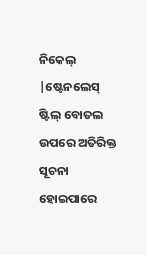ନିକେଲ୍ |ଷ୍ଟେନଲେସ୍ ଷ୍ଟିଲ୍ ବୋତଲ ଉପରେ ଅତିରିକ୍ତ ସୂଚନା ହୋଇପାରେ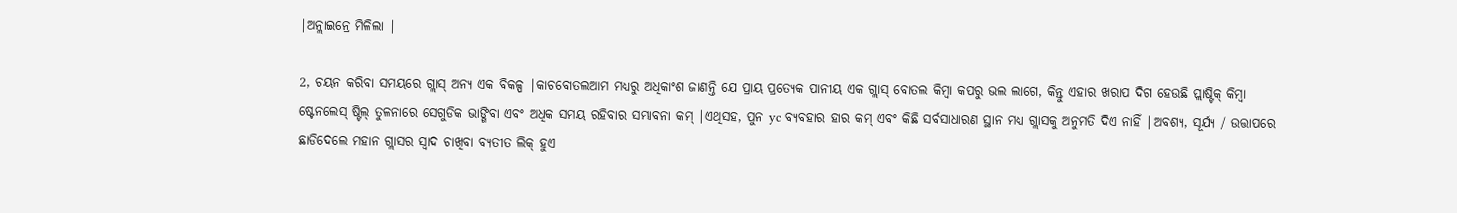|ଅନ୍ଲାଇନ୍ରେ ମିଳିଲା |

2, ଚୟନ କରିବା ସମୟରେ ଗ୍ଲାସ୍ ଅନ୍ୟ ଏକ ବିକଳ୍ପ |କାଚବୋତଲଆମ ମଧ୍ୟରୁ ଅଧିକାଂଶ ଜାଣନ୍ତି ଯେ ପ୍ରାୟ ପ୍ରତ୍ୟେକ ପାନୀୟ ଏକ ଗ୍ଲାସ୍ ବୋତଲ କିମ୍ବା କପରୁ ଭଲ ଲାଗେ, କିନ୍ତୁ ଏହାର ଖରାପ ଦିଗ ହେଉଛି ପ୍ଲାଷ୍ଟିକ୍ କିମ୍ବା ଷ୍ଟେନଲେସ୍ ଷ୍ଟିଲ୍ ତୁଳନାରେ ସେଗୁଡିକ ଭାଙ୍ଗିବା ଏବଂ ଅଧିକ ସମୟ ରହିବାର ସମ୍ଭାବନା କମ୍ |ଏଥିସହ, ପୁନ yc ବ୍ୟବହାର ହାର କମ୍ ଏବଂ କିଛି ସର୍ବସାଧାରଣ ସ୍ଥାନ ମଧ୍ୟ ଗ୍ଲାସକୁ ଅନୁମତି ଦିଏ ନାହିଁ |ଅବଶ୍ୟ, ସୂର୍ଯ୍ୟ / ଉତ୍ତାପରେ ଛାଡିଦେଲେ ମହାନ ଗ୍ଲାସର ସ୍ବାଦ ଚାଖିବା ବ୍ୟତୀତ ଲିକ୍ ହୁଏ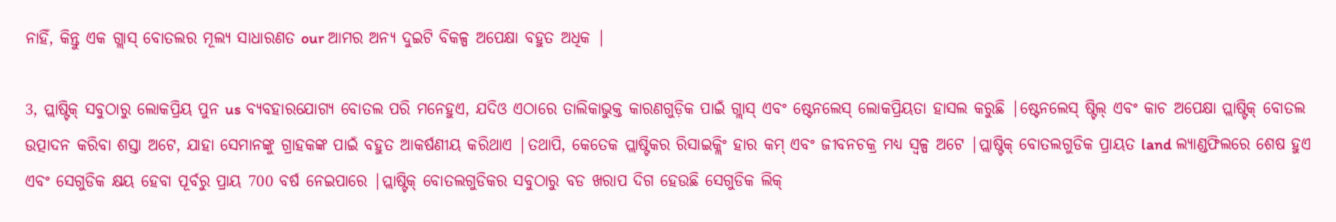ନାହିଁ, କିନ୍ତୁ ଏକ ଗ୍ଲାସ୍ ବୋତଲର ମୂଲ୍ୟ ସାଧାରଣତ our ଆମର ଅନ୍ୟ ଦୁଇଟି ବିକଳ୍ପ ଅପେକ୍ଷା ବହୁତ ଅଧିକ |

3, ପ୍ଲାଷ୍ଟିକ୍ ସବୁଠାରୁ ଲୋକପ୍ରିୟ ପୁନ us ବ୍ୟବହାରଯୋଗ୍ୟ ବୋତଲ ପରି ମନେହୁଏ, ଯଦିଓ ଏଠାରେ ତାଲିକାଭୁକ୍ତ କାରଣଗୁଡ଼ିକ ପାଇଁ ଗ୍ଲାସ୍ ଏବଂ ଷ୍ଟେନଲେସ୍ ଲୋକପ୍ରିୟତା ହାସଲ କରୁଛି |ଷ୍ଟେନଲେସ୍ ଷ୍ଟିଲ୍ ଏବଂ କାଚ ଅପେକ୍ଷା ପ୍ଲାଷ୍ଟିକ୍ ବୋତଲ ଉତ୍ପାଦନ କରିବା ଶସ୍ତା ଅଟେ, ଯାହା ସେମାନଙ୍କୁ ଗ୍ରାହକଙ୍କ ପାଇଁ ବହୁତ ଆକର୍ଷଣୀୟ କରିଥାଏ |ତଥାପି, କେତେକ ପ୍ଲାଷ୍ଟିକର ରିସାଇକ୍ଲିଂ ହାର କମ୍ ଏବଂ ଜୀବନଚକ୍ର ମଧ୍ୟ ସ୍ୱଳ୍ପ ଅଟେ |ପ୍ଲାଷ୍ଟିକ୍ ବୋତଲଗୁଡିକ ପ୍ରାୟତ land ଲ୍ୟାଣ୍ଡଫିଲରେ ଶେଷ ହୁଏ ଏବଂ ସେଗୁଡିକ କ୍ଷୟ ହେବା ପୂର୍ବରୁ ପ୍ରାୟ 700 ବର୍ଷ ନେଇପାରେ |ପ୍ଲାଷ୍ଟିକ୍ ବୋତଲଗୁଡିକର ସବୁଠାରୁ ବଡ ଖରାପ ଦିଗ ହେଉଛି ସେଗୁଡିକ ଲିକ୍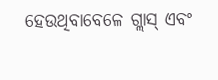ହେଉଥିବାବେଳେ ଗ୍ଲାସ୍ ଏବଂ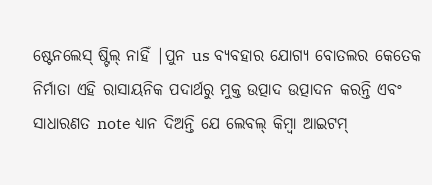ଷ୍ଟେନଲେସ୍ ଷ୍ଟିଲ୍ ନାହିଁ |ପୁନ us ବ୍ୟବହାର ଯୋଗ୍ୟ ବୋତଲର କେତେକ ନିର୍ମାତା ଏହି ରାସାୟନିକ ପଦାର୍ଥରୁ ମୁକ୍ତ ଉତ୍ପାଦ ଉତ୍ପାଦନ କରନ୍ତି ଏବଂ ସାଧାରଣତ note ଧ୍ୟାନ ଦିଅନ୍ତି ଯେ ଲେବଲ୍ କିମ୍ବା ଆଇଟମ୍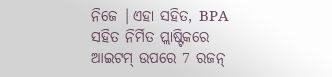ନିଜେ |ଏହା ସହିତ, BPA ସହିତ ନିର୍ମିତ ପ୍ଲାଷ୍ଟିକରେ ଆଇଟମ୍ ଉପରେ 7 ରଜନ୍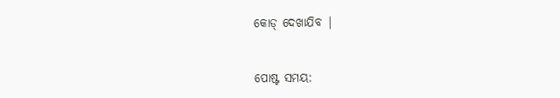କୋଡ୍ ଦେଖାଯିବ |


ପୋଷ୍ଟ ସମୟ: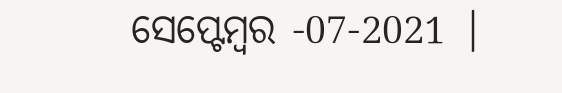ସେପ୍ଟେମ୍ବର -07-2021 |